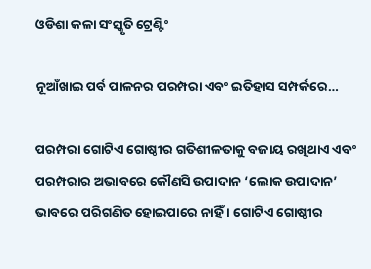ଓଡିଶା କଳା ସଂସ୍କୃତି ଟ୍ରେଣ୍ଟିଂ

ନୂଆଁଖାଇ ପର୍ବ ପାଳନର ପରମ୍ପରା ଏବଂ ଇତିହାସ ସମ୍ପର୍କରେ…

ପରମ୍ପରା ଗୋଟିଏ ଗୋଷ୍ଠୀର ଗତିଶୀଳତାକୁ ବଜାୟ ରଖିଥାଏ ଏବଂ ପରମ୍ପରାର ଅଭାବରେ କୌଣସି ଉପାଦାନ ‘ଲୋକ ଉପାଦାନ’ ଭାବରେ ପରିଗଣିତ ହୋଇପାରେ ନାହିଁ । ଗୋଟିଏ ଗୋଷ୍ଠୀର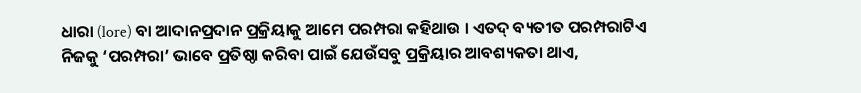ଧାରା (lore) ବା ଆଦାନପ୍ରଦାନ ପ୍ରକ୍ରିୟାକୁ ଆମେ ପରମ୍ପରା କହିଥାଉ । ଏତଦ୍ ବ୍ୟତୀତ ପରମ୍ପରାଟିଏ ନିଜକୁ ‘ପରମ୍ପରା’ ଭାବେ ପ୍ରତିଷ୍ଠା କରିବା ପାଇଁ ଯେଉଁସବୁ ପ୍ରକ୍ରିୟାର ଆବଶ୍ୟକତା ଥାଏ,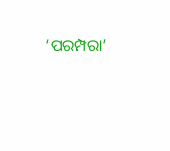‘ପରମ୍ପରା’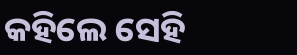କହିଲେ ସେହି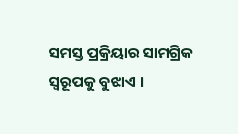ସମସ୍ତ ପ୍ରକ୍ରିୟାର ସାମଗ୍ରିକ ସ୍ୱରୂପକୁ ବୁଝାଏ ।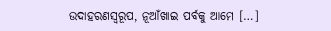ଉଦାହରଣସ୍ୱରୂପ, ନୂଆଁଖାଇ ପର୍ବକୁ ଆମେ […]